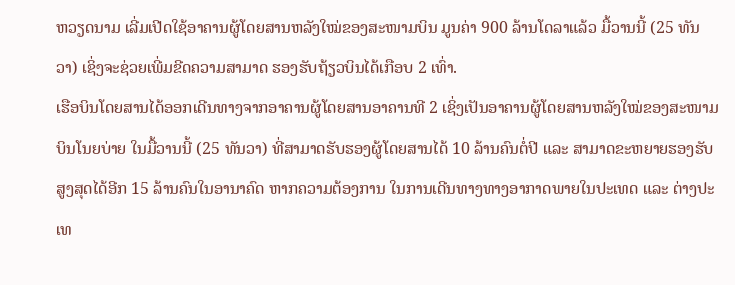ຫວຽດນາມ ເລີ່ມເປີດໃຊ້ອາຄານຜູ້ໂດຍສານຫລັງໃໝ່ຂອງສະໜາມບິນ ມູນຄ່າ 900 ລ້ານໂດລາແລ້ວ ມື້ວານນີ້ (25 ທັນ
ວາ) ເຊິ່ງຈະຊ່ວຍເພີ່ມຂີດຄວາມສາມາດ ຮອງຮັບຖ້ຽວບິນໄດ້ເກືອບ 2 ເທົ່າ.
ເຮືອບິນໂດຍສານໄດ້ອອກເດີນທາງຈາກອາຄານຜູ້ໂດຍສານອາຄານທີ 2 ເຊິ່ງເປັນອາຄານຜູ້ໂດຍສານຫລັງໃໝ່ຂອງສະໜາມ
ບິນໂນຍບ່າຍ ໃນມື້ວານນີ້ (25 ທັນວາ) ທີ່ສາມາດຮັບຮອງຜູ້ໂດຍສານໄດ້ 10 ລ້ານຄົນຕໍ່ປີ ແລະ ສາມາດຂະຫຍາຍຮອງຮັບ
ສູງສຸດໄດ້ອີກ 15 ລ້ານຄົນໃນອານາຄົດ ຫາກຄວາມຕ້ອງການ ໃນການເດີນທາງທາງອາກາດພາຍໃນປະເທດ ແລະ ຕ່າງປະ
ເທ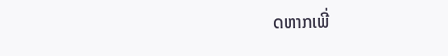ດຫາກເພີ່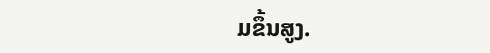ມຂຶ້ນສູງ.